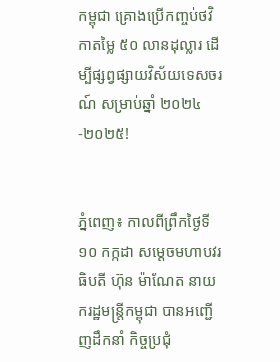កម្ពុជា គ្រោងប្រើកញ្ចប់ថវិកាតម្លៃ ៥០ លានដុល្លារ ដើម្បីផ្សព្វផ្សាយវិស័យទេសចរណ៍ សម្រាប់ឆ្នាំ ២០២៤-២០២៥!


ភ្នំពេញ៖ កាលពីព្រឹកថ្ងៃទី ១០ កក្កដា សម្តេចមហាបវរធិបតី ហ៊ុន ម៉ាណែត នាយករដ្ឋមន្ត្រីកម្ពុជា បានអញ្ជើញដឹកនាំ កិច្ចប្រជុំ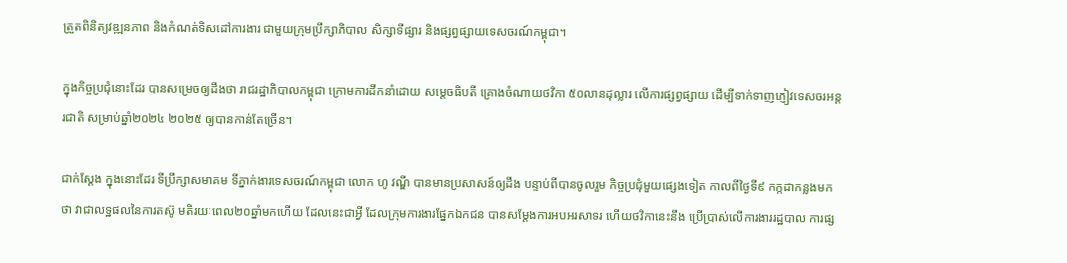ត្រួតពិនិត្យវឌ្ឍនភាព និងកំណត់ទិសដៅការងារ ជាមួយក្រុមប្រឹក្សាភិបាល សិក្សាទីផ្សារ និងផ្សព្វផ្សាយទេសចរណ៍កម្ពុជា។

ក្នុងកិច្ចប្រជុំនោះដែរ បានសម្រេចឲ្យដឹងថា រាជរដ្ឋាភិបាលកម្ពុជា ក្រោមការដឹកនាំដោយ សម្តេចធិបតី គ្រោងចំណាយថវិកា ៥០លានដុល្លារ លើការផ្សព្វផ្សាយ ដើម្បីទាក់ទាញភ្ញៀវទេសចរអន្តរជាតិ សម្រាប់ឆ្នាំ២០២៤ ២០២៥ ឲ្យបានកាន់តែច្រើន។

ជាក់ស្តែង ក្នុងនោះដែរ ទីប្រឹក្សាសមាគម ទីភ្នាក់ងារទេសចរណ៍កម្ពុជា លោក ហូ វណ្ឌី បានមានប្រសាសន៍ឲ្យដឹង បន្ទាប់ពីបានចូលរួម កិច្ចប្រជុំមួយផ្សេងទៀត កាលពីថ្ងៃទី៩ កក្កដាកន្លងមកថា វាជាលទ្ឋផលនៃការតស៊ូ មតិរយៈពេល២០ឆ្នាំមកហើយ ដែលនេះជាអ្វី ដែលក្រុមការងារផ្នែកឯកជន បានសម្តែងការអបអរសាទរ ហើយថវិកានេះនឹង ប្រើប្រាស់លើការងាររដ្ឋបាល ការផ្ស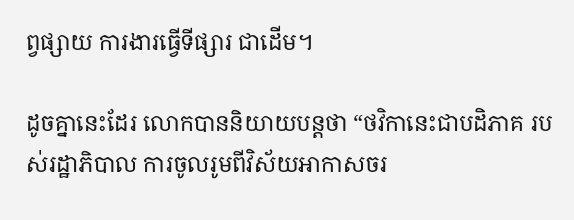ព្វផ្សាយ ការងារធ្វើទីផ្សារ ជាដើម។

ដូចគ្នានេះដែរ លោកបាននិយាយបន្តថា “ថវិកានេះជាបដិភាគ របស់រដ្ឋាភិបាល ការចូលរូមពីវិស័យអាកាសចរ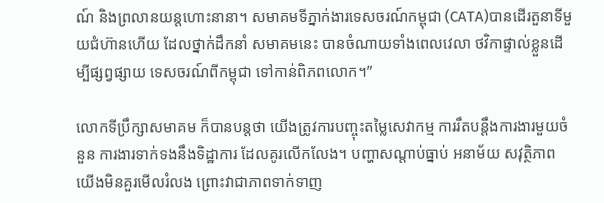ណ៍ និងព្រលានយន្តហោះនានា។ សមាគមទីភ្នាក់ងារទេសចរណ៍កម្ពុជា (CATA)បានដើរតួនាទីមួយជំហ៊ានហើយ ដែលថ្នាក់ដឹកនាំ សមាគមនេះ បានចំណាយទាំងពេលវេលា ថវិកាផ្ទាល់ខ្លួនដើម្បីផ្សព្វផ្សាយ ទេសចរណ៍ពីកម្ពុជា ទៅកាន់ពិភពលោក។”

លោកទីប្រឹក្សាសមាគម ក៏បានបន្តថា យើងត្រូវការបញ្ចុះតម្លៃសេវាកម្ម ការរឹតបន្តឹងការងារមួយចំនួន ការងារទាក់ទងនឹងទិដ្ឋាការ ដែលគូរលើកលែង។ បញ្ហាសណ្តាប់ធ្នាប់ អនាម័យ សវុត្ថិភាព យើងមិនគួរមើលរំលង ព្រោះវាជាភាពទាក់ទាញ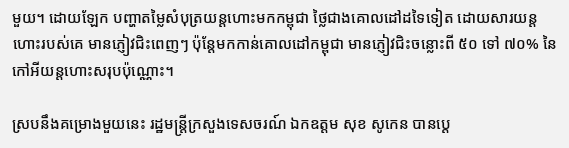មួយ។ ដោយឡែក បញ្ហាតម្លៃសំបុត្រយន្តហោះមកកម្ពុជា ថ្លៃជាងគោលដៅដទៃទៀត ដោយសារយន្តហោះរបស់គេ មានភ្ញៀវជិះពេញៗ ប៉ុន្តែមកកាន់គោលដៅកម្ពុជា មានភ្ញៀវជិះចន្លោះពី ៥០ ទៅ ៧០% នៃកៅអីយន្តហោះសរុបប៉ុណ្ណោះ។

ស្របនឹងគម្រោងមួយនេះ រដ្ឋមន្ត្រីក្រសួងទេសចរណ៍ ឯកឧត្តម សុខ សូកេន បានប្តេ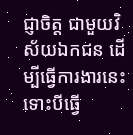ជ្ញាចិត្ត ជាមួយវិស័យឯកជន ដើម្បីធ្វើការងារនេះ ទោះបីធ្វើ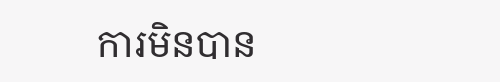ការមិនបាន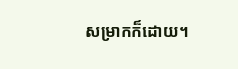សម្រាកក៏ដោយ។